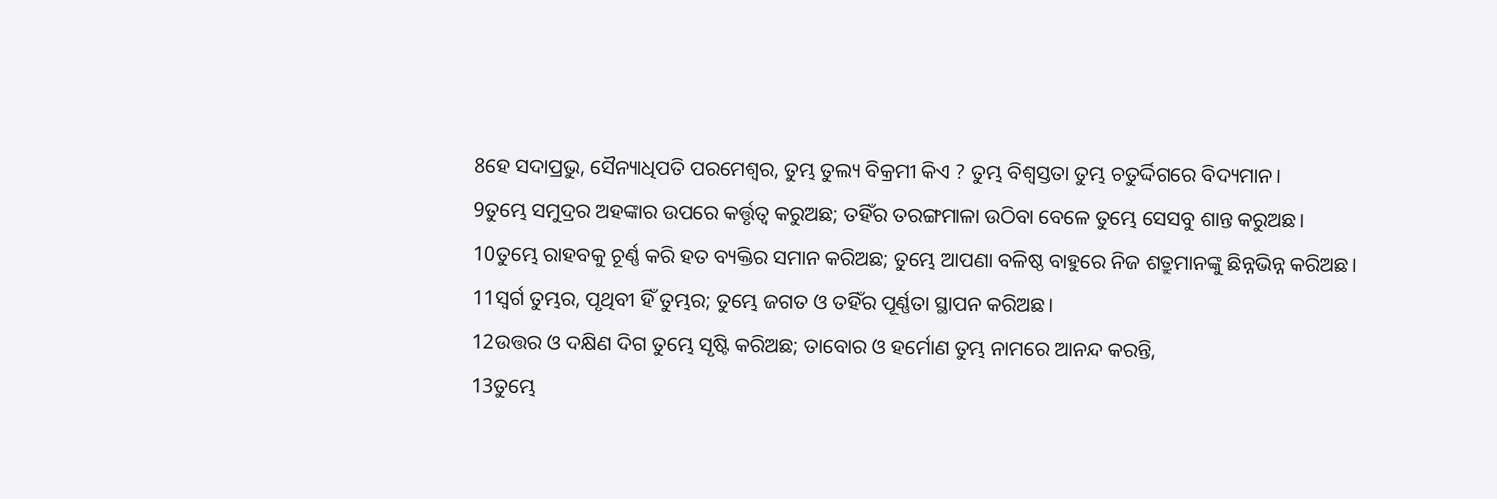8ହେ ସଦାପ୍ରଭୁ, ସୈନ୍ୟାଧିପତି ପରମେଶ୍ୱର, ତୁମ୍ଭ ତୁଲ୍ୟ ବିକ୍ରମୀ କିଏ ? ତୁମ୍ଭ ବିଶ୍ୱସ୍ତତା ତୁମ୍ଭ ଚତୁର୍ଦ୍ଦିଗରେ ବିଦ୍ୟମାନ।
9ତୁମ୍ଭେ ସମୁଦ୍ରର ଅହଙ୍କାର ଉପରେ କର୍ତ୍ତୃତ୍ୱ କରୁଅଛ; ତହିଁର ତରଙ୍ଗମାଳା ଉଠିବା ବେଳେ ତୁମ୍ଭେ ସେସବୁ ଶାନ୍ତ କରୁଅଛ।
10ତୁମ୍ଭେ ରାହବକୁ ଚୂର୍ଣ୍ଣ କରି ହତ ବ୍ୟକ୍ତିର ସମାନ କରିଅଛ; ତୁମ୍ଭେ ଆପଣା ବଳିଷ୍ଠ ବାହୁରେ ନିଜ ଶତ୍ରୁମାନଙ୍କୁ ଛିନ୍ନଭିନ୍ନ କରିଅଛ।
11ସ୍ୱର୍ଗ ତୁମ୍ଭର, ପୃଥିବୀ ହିଁ ତୁମ୍ଭର; ତୁମ୍ଭେ ଜଗତ ଓ ତହିଁର ପୂର୍ଣ୍ଣତା ସ୍ଥାପନ କରିଅଛ।
12ଉତ୍ତର ଓ ଦକ୍ଷିଣ ଦିଗ ତୁମ୍ଭେ ସୃଷ୍ଟି କରିଅଛ; ତାବୋର ଓ ହର୍ମୋଣ ତୁମ୍ଭ ନାମରେ ଆନନ୍ଦ କରନ୍ତି,
13ତୁମ୍ଭେ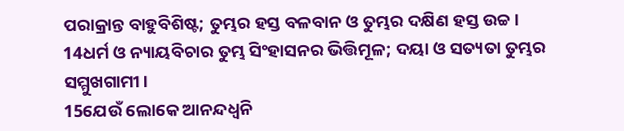ପରାକ୍ରାନ୍ତ ବାହୁବିଶିଷ୍ଟ; ତୁମ୍ଭର ହସ୍ତ ବଳବାନ ଓ ତୁମ୍ଭର ଦକ୍ଷିଣ ହସ୍ତ ଉଚ୍ଚ।
14ଧର୍ମ ଓ ନ୍ୟାୟବିଚାର ତୁମ୍ଭ ସିଂହାସନର ଭିତ୍ତିମୂଳ; ଦୟା ଓ ସତ୍ୟତା ତୁମ୍ଭର ସମ୍ମୁଖଗାମୀ।
15ଯେଉଁ ଲୋକେ ଆନନ୍ଦଧ୍ୱନି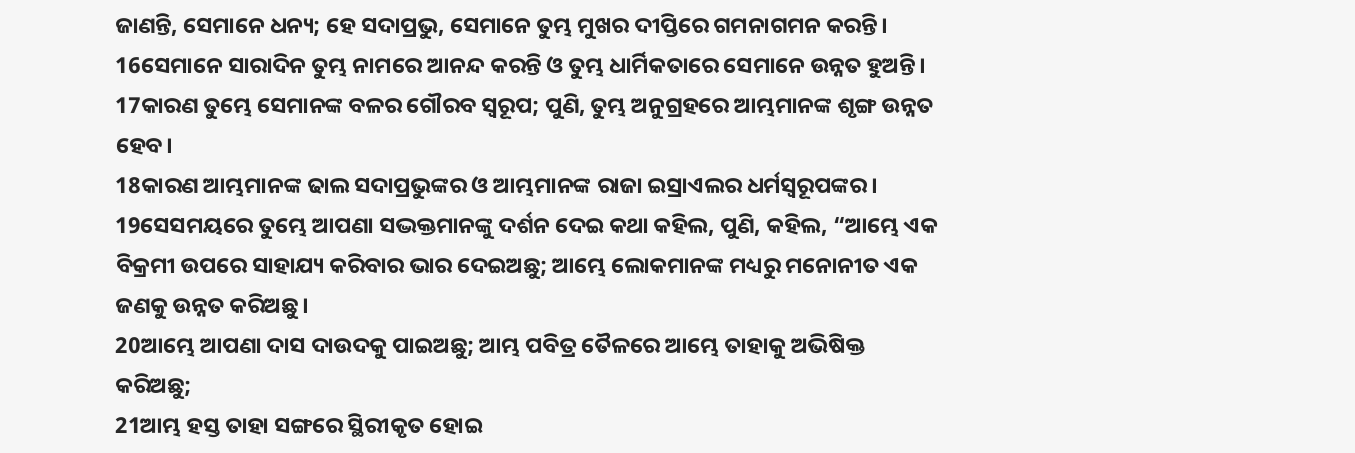ଜାଣନ୍ତି, ସେମାନେ ଧନ୍ୟ; ହେ ସଦାପ୍ରଭୁ, ସେମାନେ ତୁମ୍ଭ ମୁଖର ଦୀପ୍ତିରେ ଗମନାଗମନ କରନ୍ତି।
16ସେମାନେ ସାରାଦିନ ତୁମ୍ଭ ନାମରେ ଆନନ୍ଦ କରନ୍ତି ଓ ତୁମ୍ଭ ଧାର୍ମିକତାରେ ସେମାନେ ଉନ୍ନତ ହୁଅନ୍ତି।
17କାରଣ ତୁମ୍ଭେ ସେମାନଙ୍କ ବଳର ଗୌରବ ସ୍ୱରୂପ; ପୁଣି, ତୁମ୍ଭ ଅନୁଗ୍ରହରେ ଆମ୍ଭମାନଙ୍କ ଶୃଙ୍ଗ ଉନ୍ନତ ହେବ।
18କାରଣ ଆମ୍ଭମାନଙ୍କ ଢାଲ ସଦାପ୍ରଭୁଙ୍କର ଓ ଆମ୍ଭମାନଙ୍କ ରାଜା ଇସ୍ରାଏଲର ଧର୍ମସ୍ୱରୂପଙ୍କର।
19ସେସମୟରେ ତୁମ୍ଭେ ଆପଣା ସଦ୍ଭକ୍ତମାନଙ୍କୁ ଦର୍ଶନ ଦେଇ କଥା କହିଲ, ପୁଣି, କହିଲ, “ଆମ୍ଭେ ଏକ ବିକ୍ରମୀ ଉପରେ ସାହାଯ୍ୟ କରିବାର ଭାର ଦେଇଅଛୁ; ଆମ୍ଭେ ଲୋକମାନଙ୍କ ମଧ୍ୟରୁ ମନୋନୀତ ଏକ ଜଣକୁ ଉନ୍ନତ କରିଅଛୁ।
20ଆମ୍ଭେ ଆପଣା ଦାସ ଦାଉଦକୁ ପାଇଅଛୁ; ଆମ୍ଭ ପବିତ୍ର ତୈଳରେ ଆମ୍ଭେ ତାହାକୁ ଅଭିଷିକ୍ତ କରିଅଛୁ;
21ଆମ୍ଭ ହସ୍ତ ତାହା ସଙ୍ଗରେ ସ୍ଥିରୀକୃତ ହୋଇ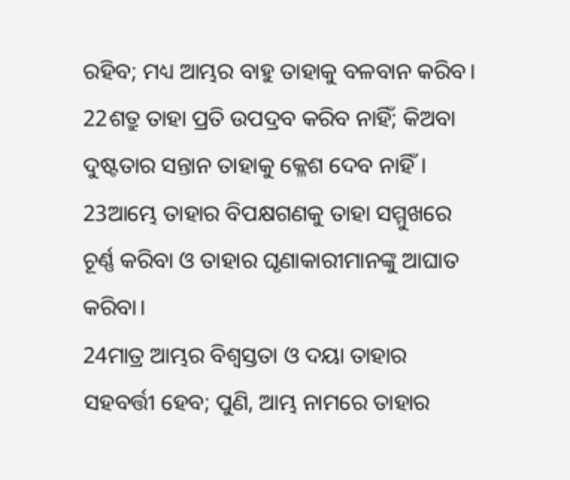ରହିବ; ମଧ୍ୟ ଆମ୍ଭର ବାହୁ ତାହାକୁ ବଳବାନ କରିବ।
22ଶତ୍ରୁ ତାହା ପ୍ରତି ଉପଦ୍ରବ କରିବ ନାହିଁ; କିଅବା ଦୁଷ୍ଟତାର ସନ୍ତାନ ତାହାକୁ କ୍ଳେଶ ଦେବ ନାହିଁ।
23ଆମ୍ଭେ ତାହାର ବିପକ୍ଷଗଣକୁ ତାହା ସମ୍ମୁଖରେ ଚୂର୍ଣ୍ଣ କରିବା ଓ ତାହାର ଘୃଣାକାରୀମାନଙ୍କୁ ଆଘାତ କରିବା।
24ମାତ୍ର ଆମ୍ଭର ବିଶ୍ୱସ୍ତତା ଓ ଦୟା ତାହାର ସହବର୍ତ୍ତୀ ହେବ; ପୁଣି, ଆମ୍ଭ ନାମରେ ତାହାର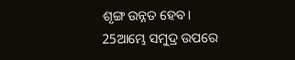ଶୃଙ୍ଗ ଉନ୍ନତ ହେବ।
25ଆମ୍ଭେ ସମୁଦ୍ର ଉପରେ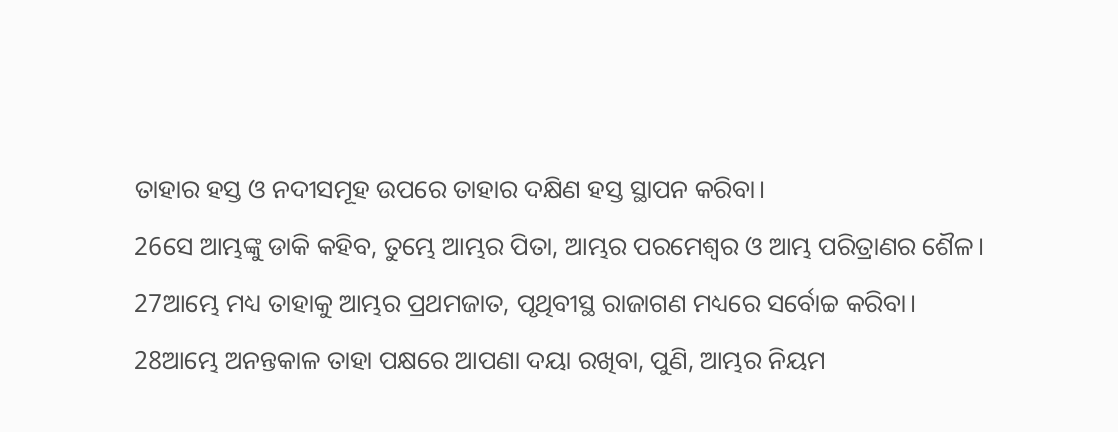ତାହାର ହସ୍ତ ଓ ନଦୀସମୂହ ଉପରେ ତାହାର ଦକ୍ଷିଣ ହସ୍ତ ସ୍ଥାପନ କରିବା।
26ସେ ଆମ୍ଭଙ୍କୁ ଡାକି କହିବ, ତୁମ୍ଭେ ଆମ୍ଭର ପିତା, ଆମ୍ଭର ପରମେଶ୍ୱର ଓ ଆମ୍ଭ ପରିତ୍ରାଣର ଶୈଳ।
27ଆମ୍ଭେ ମଧ୍ୟ ତାହାକୁ ଆମ୍ଭର ପ୍ରଥମଜାତ, ପୃଥିବୀସ୍ଥ ରାଜାଗଣ ମଧ୍ୟରେ ସର୍ବୋଚ୍ଚ କରିବା।
28ଆମ୍ଭେ ଅନନ୍ତକାଳ ତାହା ପକ୍ଷରେ ଆପଣା ଦୟା ରଖିବା, ପୁଣି, ଆମ୍ଭର ନିୟମ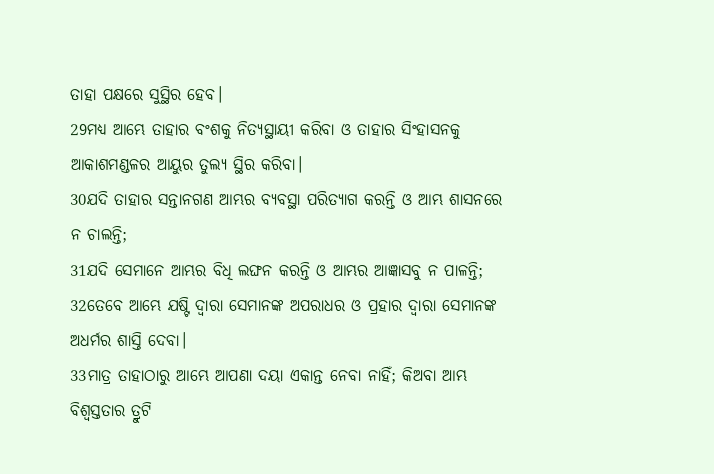ତାହା ପକ୍ଷରେ ସୁସ୍ଥିର ହେବ।
29ମଧ୍ୟ ଆମ୍ଭେ ତାହାର ବଂଶକୁ ନିତ୍ୟସ୍ଥାୟୀ କରିବା ଓ ତାହାର ସିଂହାସନକୁ ଆକାଶମଣ୍ଡଳର ଆୟୁର ତୁଲ୍ୟ ସ୍ଥିର କରିବା।
30ଯଦି ତାହାର ସନ୍ତାନଗଣ ଆମ୍ଭର ବ୍ୟବସ୍ଥା ପରିତ୍ୟାଗ କରନ୍ତି ଓ ଆମ୍ଭ ଶାସନରେ ନ ଚାଲନ୍ତି;
31ଯଦି ସେମାନେ ଆମ୍ଭର ବିଧି ଲଙ୍ଘନ କରନ୍ତି ଓ ଆମ୍ଭର ଆଜ୍ଞାସବୁ ନ ପାଳନ୍ତି;
32ତେବେ ଆମ୍ଭେ ଯଷ୍ଟି ଦ୍ୱାରା ସେମାନଙ୍କ ଅପରାଧର ଓ ପ୍ରହାର ଦ୍ୱାରା ସେମାନଙ୍କ ଅଧର୍ମର ଶାସ୍ତି ଦେବା।
33ମାତ୍ର ତାହାଠାରୁ ଆମ୍ଭେ ଆପଣା ଦୟା ଏକାନ୍ତ ନେବା ନାହିଁ; କିଅବା ଆମ୍ଭ ବିଶ୍ୱସ୍ତତାର ତ୍ରୁଟି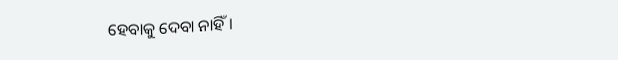ହେବାକୁ ଦେବା ନାହିଁ।